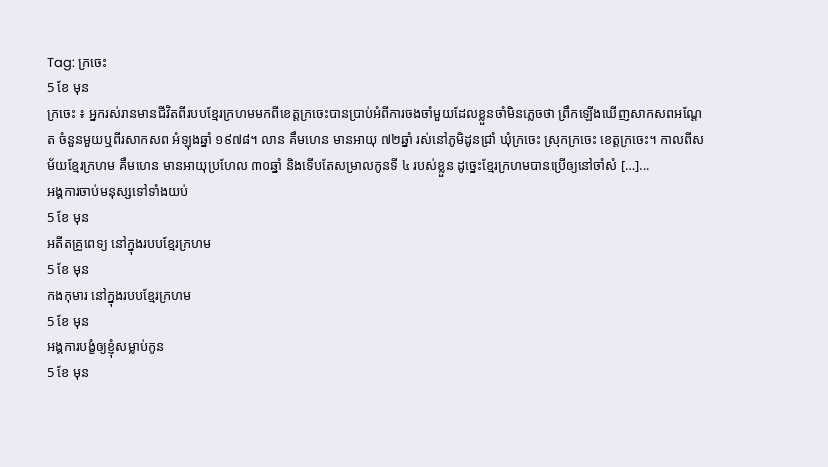Tag: ក្រចេះ
5 ខែ មុន
ក្រចេះ ៖ អ្នករស់រានមានជីវិតពីរបបខ្មែរក្រហមមកពីខេត្តក្រចេះបានប្រាប់អំពីការចងចាំមួយដែលខ្លួនចាំមិនភ្លេចថា ព្រឹកឡើងឃើញសាកសពអណ្ដែត ចំនួនមួយឬពីរសាកសព អំឡុងឆ្នាំ ១៩៧៨។ លាន គឹមហេន មានអាយុ ៧២ឆ្នាំ រស់នៅភូមិដូនជ្រាំ ឃុំក្រចេះ ស្រុកក្រចេះ ខេត្តក្រចេះ។ កាលពីសម័យខ្មែរក្រហម គឹមហេន មានអាយុប្រហែល ៣០ឆ្នាំ និងទើបតែសម្រាលកូនទី ៤ របស់ខ្លួន ដូច្នេះខ្មែរក្រហមបានប្រើឲ្យនៅចាំសំ […]...
អង្គការចាប់មនុស្សទៅទាំងយប់
5 ខែ មុន
អតីតគ្រូពេទ្យ នៅក្នុងរបបខ្មែរក្រហម
5 ខែ មុន
កងកុមារ នៅក្នុងរបបខ្មែរក្រហម
5 ខែ មុន
អង្គការបង្ខំឲ្យខ្ញុំសម្លាប់កូន
5 ខែ មុន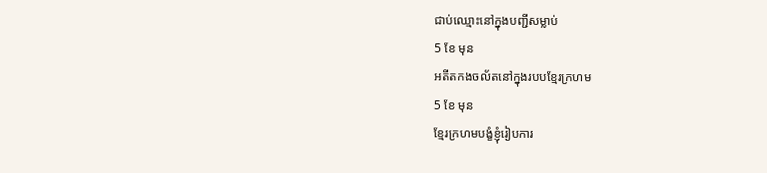ជាប់ឈ្មោះនៅក្នុងបញ្ជីសម្លាប់
5 ខែ មុន
អតីតកងចល័តនៅក្នុងរបបខ្មែរក្រហម
5 ខែ មុន
ខ្មែរក្រហមបង្ខំខ្ញុំរៀបការ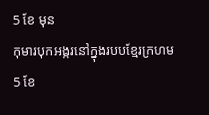5 ខែ មុន
កុមារបុកអង្ករនៅក្នុងរបបខ្មែរក្រហម
5 ខែ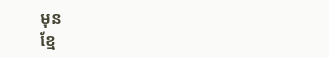មុន
ខ្មែ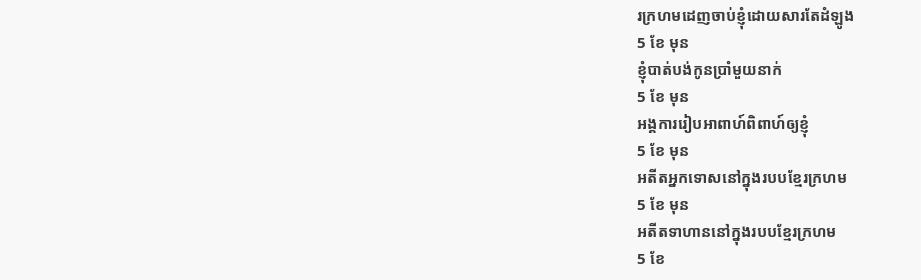រក្រហមដេញចាប់ខ្ញុំដោយសារតែដំឡូង
5 ខែ មុន
ខ្ញុំបាត់បង់កូនប្រាំមួយនាក់
5 ខែ មុន
អង្គការរៀបអាពាហ៍ពិពាហ៍ឲ្យខ្ញុំ
5 ខែ មុន
អតីតអ្នកទោសនៅក្នុងរបបខ្មែរក្រហម
5 ខែ មុន
អតីតទាហាននៅក្នុងរបបខ្មែរក្រហម
5 ខែ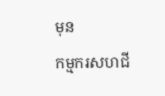មុន
កម្មករសហជី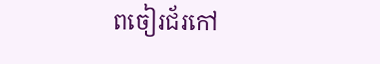ពចៀរជ័រកៅ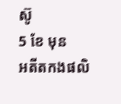ស៊ូ
5 ខែ មុន
អតីតកងផលិ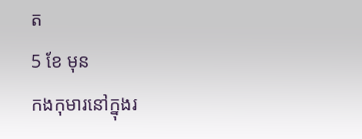ត
5 ខែ មុន
កងកុមារនៅក្នុងរ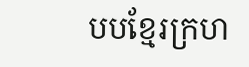បបខ្មែរក្រហ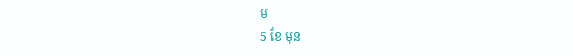ម
5 ខែ មុន